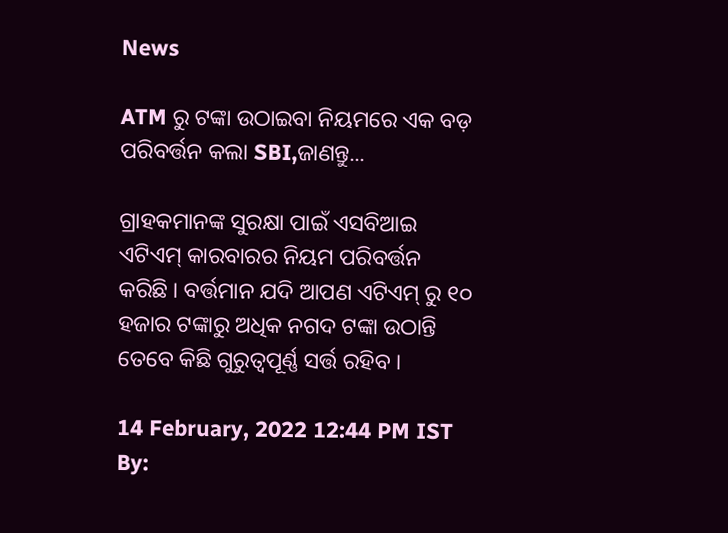News

ATM ରୁ ଟଙ୍କା ଉଠାଇବା ନିୟମରେ ଏକ ବଡ଼ ପରିବର୍ତ୍ତନ କଲା SBI,ଜାଣନ୍ତୁ...

ଗ୍ରାହକମାନଙ୍କ ସୁରକ୍ଷା ପାଇଁ ଏସବିଆଇ ଏଟିଏମ୍ କାରବାରର ନିୟମ ପରିବର୍ତ୍ତନ କରିଛି । ବର୍ତ୍ତମାନ ଯଦି ଆପଣ ଏଟିଏମ୍ ରୁ ୧୦ ହଜାର ଟଙ୍କାରୁ ଅଧିକ ନଗଦ ଟଙ୍କା ଉଠାନ୍ତି ତେବେ କିଛି ଗୁରୁତ୍ବପୂର୍ଣ୍ଣ ସର୍ତ୍ତ ରହିବ ।

14 February, 2022 12:44 PM IST By: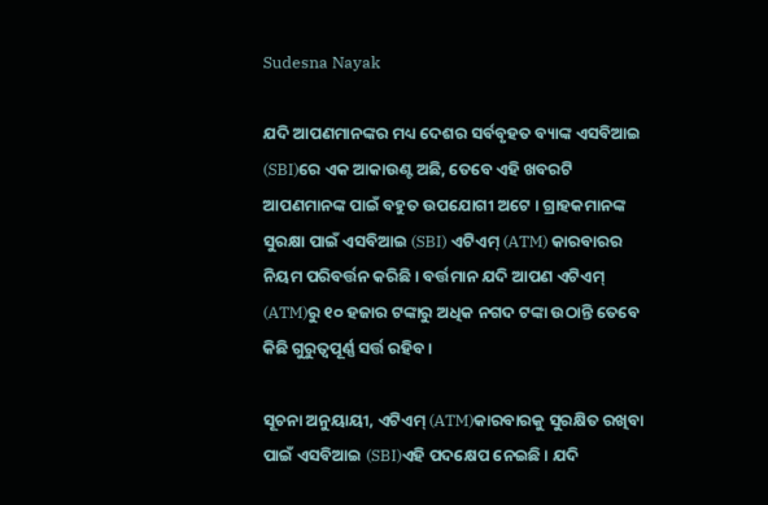Sudesna Nayak

ଯଦି ଆପଣମାନଙ୍କର ମଧ୍ୟ ଦେଶର ସର୍ବବୃହତ ବ୍ୟାଙ୍କ ଏସବିଆଇ (SBI)ରେ ଏକ ଆକାଉଣ୍ଟ ଅଛି, ତେବେ ଏହି ଖବରଟି ଆପଣମାନଙ୍କ ପାଇଁ ବହୁତ ଉପଯୋଗୀ ଅଟେ । ଗ୍ରାହକମାନଙ୍କ ସୁରକ୍ଷା ପାଇଁ ଏସବିଆଇ (SBI) ଏଟିଏମ୍ (ATM) କାରବାରର ନିୟମ ପରିବର୍ତ୍ତନ କରିଛି । ବର୍ତ୍ତମାନ ଯଦି ଆପଣ ଏଟିଏମ୍ (ATM)ରୁ ୧୦ ହଜାର ଟଙ୍କାରୁ ଅଧିକ ନଗଦ ଟଙ୍କା ଉଠାନ୍ତି ତେବେ କିଛି ଗୁରୁତ୍ବପୂର୍ଣ୍ଣ ସର୍ତ୍ତ ରହିବ ।

ସୂଚନା ଅନୁୟାୟୀ, ଏଟିଏମ୍ (ATM)କାରବାରକୁ ସୁରକ୍ଷିତ ରଖିବା ପାଇଁ ଏସବିଆଇ (SBI)ଏହି ପଦକ୍ଷେପ ନେଇଛି । ଯଦି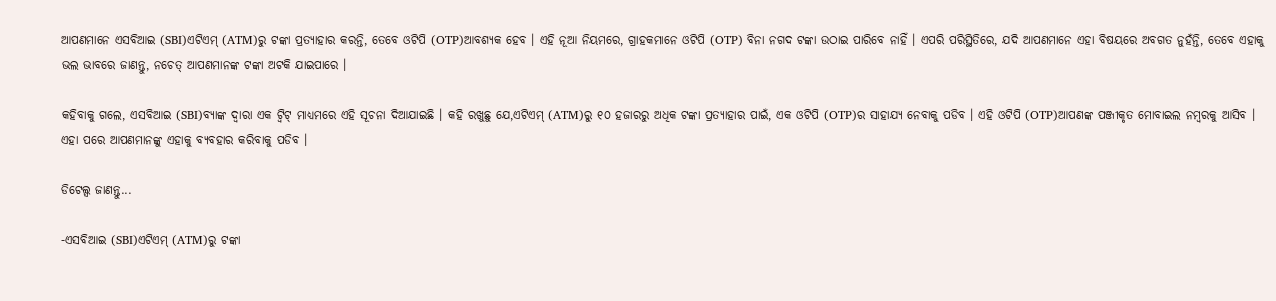ଆପଣମାନେ ଏସବିଆଇ (SBI)ଏଟିଏମ୍ (ATM)ରୁ ଟଙ୍କା ପ୍ରତ୍ୟାହାର କରନ୍ତି, ତେବେ ଓଟିପି (OTP)ଆବଶ୍ୟକ ହେବ । ଏହି ନୂଆ ନିୟମରେ, ଗ୍ରାହକମାନେ ଓଟିପି (OTP) ବିନା ନଗଦ ଟଙ୍କା ଉଠାଇ ପାରିବେ ନାହିଁ । ଏପରି ପରିସ୍ଥିତିରେ, ଯଦି ଆପଣମାନେ ଏହା ବିଷୟରେ ଅବଗତ ନୁହଁନ୍ତି, ତେବେ ଏହାକୁ ଭଲ ଭାବରେ ଜାଣନ୍ତୁ, ନଚେତ୍ ଆପଣମାନଙ୍କ ଟଙ୍କା ଅଟକି ଯାଇପାରେ ।

କହିବାକୁ ଗଲେ, ଏସବିଆଇ (SBI)ବ୍ୟାଙ୍କ ଦ୍ୱାରା ଏକ ଟ୍ୱିଟ୍ ମାଧ୍ୟମରେ ଏହି ସୂଚନା ଦିଆଯାଇଛି । କହି ରଖୁଛୁ ଯେ,ଏଟିଏମ୍ (ATM)ରୁ ୧୦ ହଜାରରୁ ଅଧିକ ଟଙ୍କା ପ୍ରତ୍ୟାହାର ପାଇଁ, ଏକ ଓଟିପି (OTP)ର ସାହାଯ୍ୟ ନେବାକୁ ପଡିବ । ଏହି ଓଟିପି (OTP)ଆପଣଙ୍କ ପଞ୍ଜୀକୃତ ମୋବାଇଲ ନମ୍ବରକୁ ଆସିବ । ଏହା ପରେ ଆପଣମାନଙ୍କୁ ଏହାକୁ ବ୍ୟବହାର କରିବାକୁ ପଡିବ ।

ଡିଟେଲ୍ସ ଜାଣନ୍ତୁ...

-ଏସବିଆଇ (SBI)ଏଟିଏମ୍ (ATM)ରୁ ଟଙ୍କା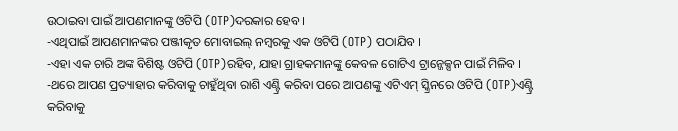ଉଠାଇବା ପାଇଁ ଆପଣମାନଙ୍କୁ ଓଟିପି (OTP)ଦରକାର ହେବ ।
-ଏଥିପାଇଁ ଆପଣମାନଙ୍କର ପଞ୍ଜୀକୃତ ମୋବାଇଲ୍ ନମ୍ବରକୁ ଏକ ଓଟିପି (OTP) ପଠାଯିବ ।
-ଏହା ଏକ ଚାରି ଅଙ୍କ ବିଶିଷ୍ଟ ଓଟିପି (OTP)ରହିବ, ଯାହା ଗ୍ରାହକମାନଙ୍କୁ କେବଳ ଗୋଟିଏ ଟ୍ରାନ୍ଜେକ୍ସନ ପାଇଁ ମିଳିବ ।
-ଥରେ ଆପଣ ପ୍ରତ୍ୟାହାର କରିବାକୁ ଚାହୁଁଥିବା ରାଶି ଏଣ୍ଟ୍ରି କରିବା ପରେ ଆପଣଙ୍କୁ ଏଟିଏମ୍ ସ୍କ୍ରିନରେ ଓଟିପି (OTP)ଏଣ୍ଟ୍ରି କରିବାକୁ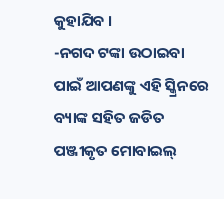କୁହାଯିବ ।
-ନଗଦ ଟଙ୍କା ଉଠାଇବା ପାଇଁ ଆପଣଙ୍କୁ ଏହି ସ୍କ୍ରିନରେ ବ୍ୟାଙ୍କ ସହିତ ଜଡିତ ପଞ୍ଜୀକୃତ ମୋବାଇଲ୍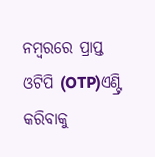ନମ୍ବରରେ ପ୍ରାପ୍ତ ଓଟିପି (OTP)ଏଣ୍ଟ୍ରି କରିବାକୁ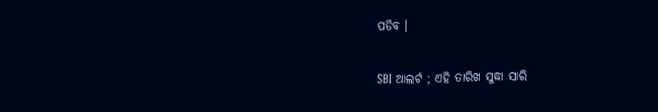ପଡିବ ।

SBI ଆଲର୍ଟ ; ଏହି ତାରିଖ ସୁଦ୍ଧା ସାରି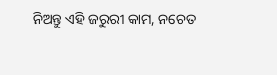ନିଅନ୍ତୁ ଏହି ଜରୁରୀ କାମ, ନଚେତ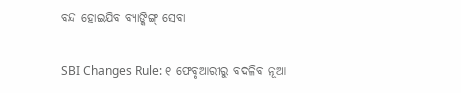ବନ୍ଦ ହୋଇଯିବ ବ୍ୟାଙ୍କିଙ୍ଗ୍ ସେବା

SBI Changes Rule: ୧ ଫେବୃଆରୀରୁ ବଦଳିବ ନୂଆ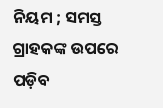ନିୟମ ; ସମସ୍ତ ଗ୍ରାହକଙ୍କ ଉପରେ ପଡ଼ିବ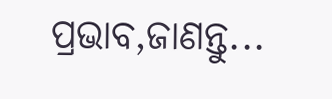ପ୍ରଭାବ,ଜାଣନ୍ତୁ...